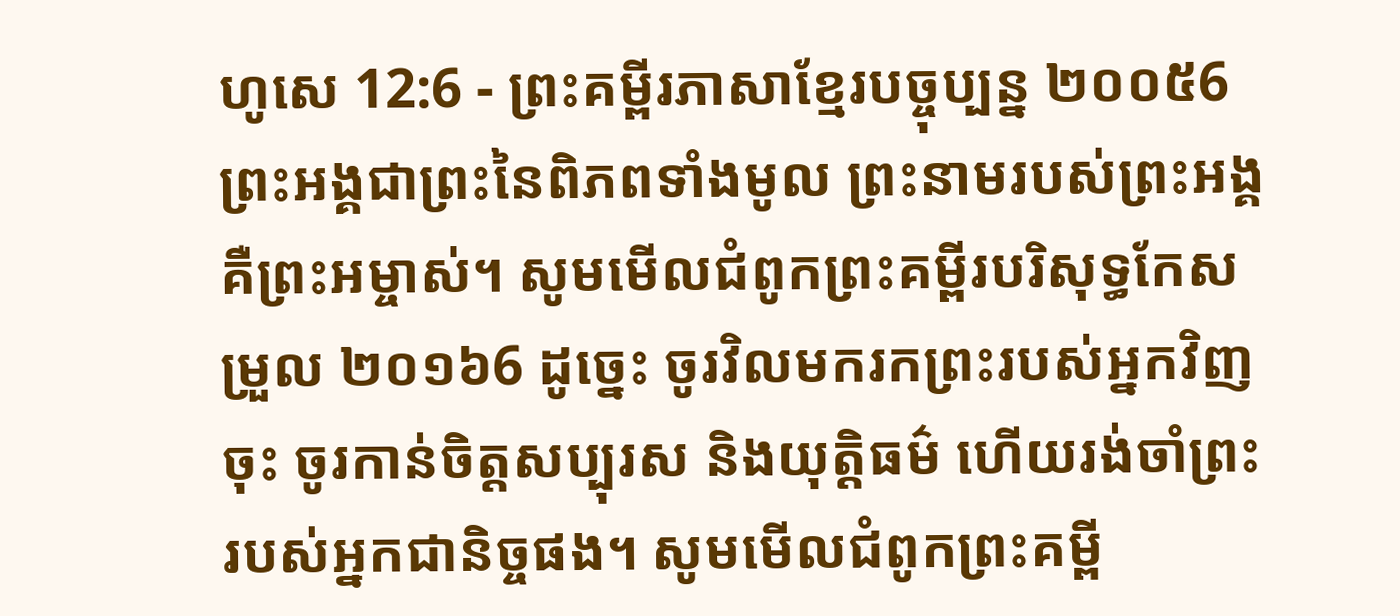ហូសេ 12:6 - ព្រះគម្ពីរភាសាខ្មែរបច្ចុប្បន្ន ២០០៥6 ព្រះអង្គជាព្រះនៃពិភពទាំងមូល ព្រះនាមរបស់ព្រះអង្គ គឺព្រះអម្ចាស់។ សូមមើលជំពូកព្រះគម្ពីរបរិសុទ្ធកែសម្រួល ២០១៦6 ដូច្នេះ ចូរវិលមករកព្រះរបស់អ្នកវិញចុះ ចូរកាន់ចិត្តសប្បុរស និងយុត្តិធម៌ ហើយរង់ចាំព្រះរបស់អ្នកជានិច្ចផង។ សូមមើលជំពូកព្រះគម្ពី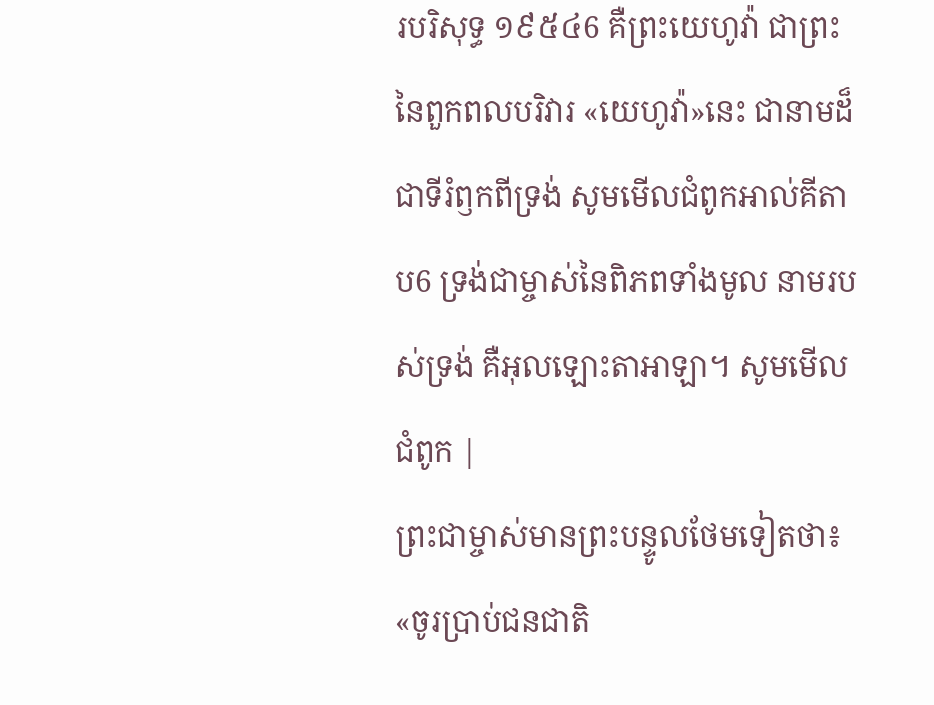របរិសុទ្ធ ១៩៥៤6 គឺព្រះយេហូវ៉ា ជាព្រះនៃពួកពលបរិវារ «យេហូវ៉ា»នេះ ជានាមដ៏ជាទីរំឭកពីទ្រង់ សូមមើលជំពូកអាល់គីតាប6 ទ្រង់ជាម្ចាស់នៃពិភពទាំងមូល នាមរបស់ទ្រង់ គឺអុលឡោះតាអាឡា។ សូមមើលជំពូក |
ព្រះជាម្ចាស់មានព្រះបន្ទូលថែមទៀតថា៖ «ចូរប្រាប់ជនជាតិ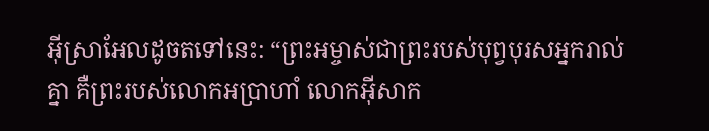អ៊ីស្រាអែលដូចតទៅនេះ: “ព្រះអម្ចាស់ជាព្រះរបស់បុព្វបុរសអ្នករាល់គ្នា គឺព្រះរបស់លោកអប្រាហាំ លោកអ៊ីសាក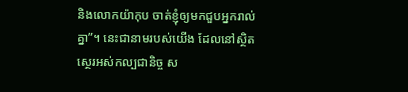និងលោកយ៉ាកុប ចាត់ខ្ញុំឲ្យមកជួបអ្នករាល់គ្នា”។ នេះជានាមរបស់យើង ដែលនៅស្ថិតស្ថេរអស់កល្បជានិច្ច ស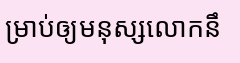ម្រាប់ឲ្យមនុស្សលោកនឹ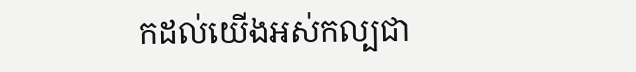កដល់យើងអស់កល្បជា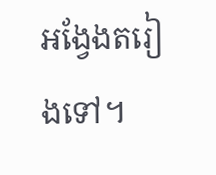អង្វែងតរៀងទៅ។